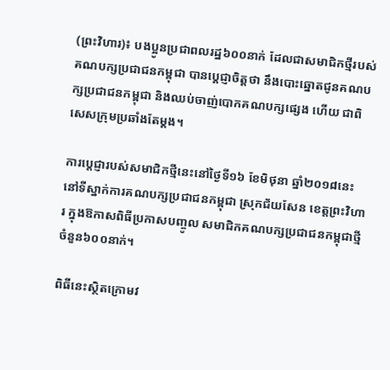(ព្រះវិហារ)៖ បងប្អូនប្រជាពលរដ្ឋ៦០០នាក់ ដែលជាសមាជិកថ្មីរបស់គណបក្សប្រជាជនកម្ពុជា បានប្តេជ្ញាចិត្តថា នឹងបោះឆ្នោតជូនគណបក្សប្រជាជនកម្ពុជា និងឈប់ចាញ់បោកគណបក្សផ្សេង ហើយ ជាពិសេសក្រុមប្រឆាំងតែម្តង។

ការប្តេជ្ញារបស់សមាជិកថ្មីនេះនៅថ្ងៃទី១៦ ខែមិថុនា ឆ្នាំ២០១៨នេះ នៅទីស្នាក់ការគណបក្សប្រជាជនកម្ពុជា ស្រុកជ័យសែន ខេត្តព្រះវិហារ ក្នុងឱកាសពិធីប្រកាសបញ្ចូល សមាជិកគណបក្សប្រជាជនកម្ពុជាថ្មីចំនួន៦០០នាក់។

ពិធីនេះស្ថិតក្រោមវ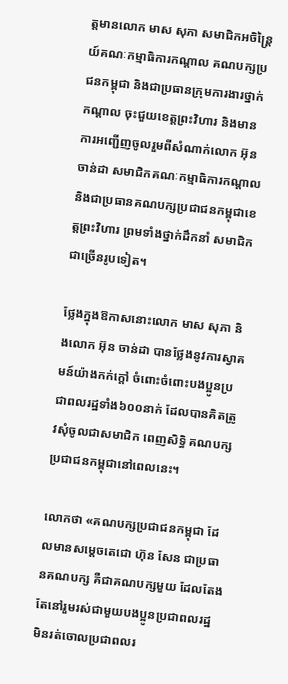ត្តមានលោក មាស សុភា សមាជិកអចិន្ត្រៃយ៍គណៈកម្មាធិការកណ្តាល គណបក្សប្រជនកម្ពុជា និងជាប្រធានក្រុមការងារថ្នាក់កណ្តាល ចុះជួយខេត្តព្រះវិហារ និងមានការអញ្ជើញចូលរួមពីសំណាក់លោក អ៊ុន ចាន់ដា សមាជិកគណៈកម្មាធិការកណ្តាល និងជាប្រធានគណបក្សប្រជាជនកម្ពុជាខេត្តព្រះវិហារ ព្រមទាំងថ្នាក់ដឹកនាំ សមាជិកជាច្រើនរូបទៀត។

ថ្លែងក្នុងឱកាសនោះលោក មាស សុភា និងលោក អ៊ុន ចាន់ដា បានថ្លែងនូវការស្វាគមន៍យ៉ាងកក់ក្តៅ ចំពោះចំពោះបងប្អូនប្រជាពលរដ្ឋទាំង៦០០នាក់ ដែលបានគិតត្រូវសុំចូលជាសមាជិក ពេញសិទ្ធិ គណបក្សប្រជាជនកម្ពុជានៅពេលនេះ។

លោកថា «គណបក្សប្រជាជនកម្ពុជា ដែលមានសម្តេចតេជោ ហ៊ុន សែន ជាប្រធានគណបក្ស គឺជាគណបក្សមួយ ដែលតែងតែនៅរួមរស់ជាមួយបងប្អូនប្រជាពលរដ្ឋ មិនរត់ចោលប្រជាពលរ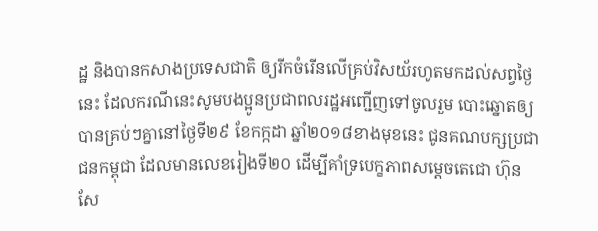ដ្ឋ និងបានកសាងប្រទេសជាតិ ឲ្យរីកចំរើនលើគ្រប់វិសយ័រហូតមកដល់សព្វថ្ងៃនេះ ដែលករណីនេះសូមបងប្អូនប្រជាពលរដ្ឋអញ្ជើញទៅចូលរួម បោះឆ្នោតឲ្យបានគ្រប់ៗគ្នានៅថ្ងៃទី២៩ ខែកក្កដា ឆ្នាំ២០១៨ខាងមុខនេះ ជូនគណបក្សប្រជាជនកម្ពុជា ដែលមានលេខរៀងទី២០ ដើម្បីគាំទ្របេក្ខភាពសម្តេចតេជោ ហ៊ុន សែ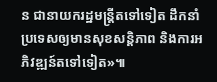ន ជានាយករដ្ឋមន្ត្រីតទៅទៀត ដឹកនាំប្រទេសឲ្យមានសុខសន្តិភាព និងការអភិវឌ្ឍន៍តទៅទៀត»៕